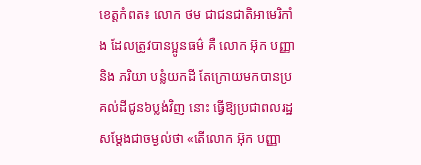ខេត្តកំពត៖ លោក ថម ជាជនជាតិអាមេរិកាំង ដែលត្រូវបានប្អូនធម៌ គឺ លោក អ៊ុក បញ្ញា និង ភរិយា បន្លំយកដី តែក្រោយមកបានប្រគល់ដីជូន៦ប្លង់វិញ នោះ ធ្វើឱ្យប្រជាពលរដ្ឋសម្តែងជាចម្ងល់ថា «តើលោក អ៊ុក បញ្ញា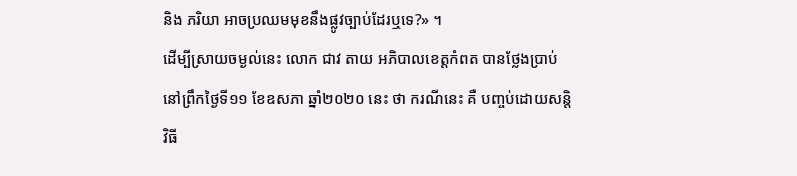និង ភរិយា អាចប្រឈមមុខនឹងផ្លូវច្បាប់ដែរឬទេ?» ។
ដើម្បីស្រាយចម្ងល់នេះ លោក ជាវ តាយ អភិបាលខេត្តកំពត បានថ្លែងប្រាប់នៅព្រឹកថ្ងៃទី១១ ខែឧសភា ឆ្នាំ២០២០ នេះ ថា ករណីនេះ គឺ បញ្ចប់ដោយសន្តិវិធី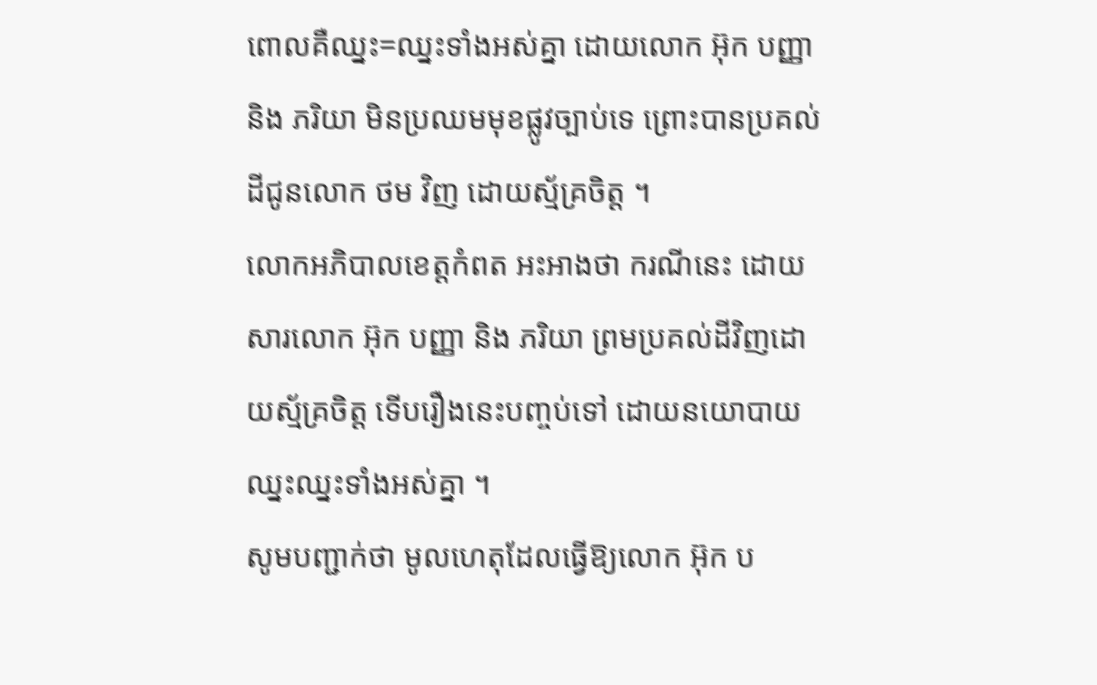ពោលគឺឈ្នះ=ឈ្នះទាំងអស់គ្នា ដោយលោក អ៊ុក បញ្ញា និង ភរិយា មិនប្រឈមមុខផ្លូវច្បាប់ទេ ព្រោះបានប្រគល់ដីជូនលោក ថម វិញ ដោយស្ម័គ្រចិត្ត ។
លោកអភិបាលខេត្តកំពត អះអាងថា ករណីនេះ ដោយសារលោក អ៊ុក បញ្ញា និង ភរិយា ព្រមប្រគល់ដីវិញដោយស្ម័គ្រចិត្ត ទើបរឿងនេះបញ្ចប់ទៅ ដោយនយោបាយឈ្នះឈ្នះទាំងអស់គ្នា ។
សូមបញ្ជាក់ថា មូលហេតុដែលធ្វើឱ្យលោក អ៊ុក ប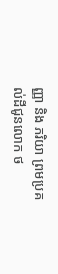ញ្ញា និង ភរិយា ព្រមប្រគល់ដីជូនលោក ថ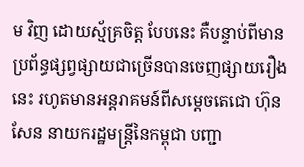ម វិញ ដោយស្ម័គ្រចិត្ត បែបនេះ គឺបន្ទាប់ពីមានប្រព័ន្ធផ្សព្វផ្សាយជាច្រើនបានចេញផ្សាយរឿងនេះ រហូតមានអន្តរាគមន៍ពីសម្តេចតេជោ ហ៊ុន សែន នាយករដ្ឋមន្ត្រីនៃកម្ពុជា បញ្ជា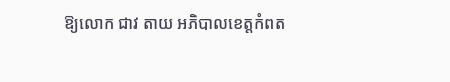ឱ្យលោក ជាវ តាយ អភិបាលខេត្តកំពត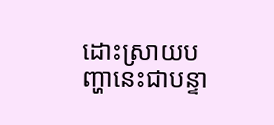ដោះស្រាយបញ្ហានេះជាបន្ទា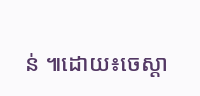ន់ ៕ដោយ៖ចេស្ដា